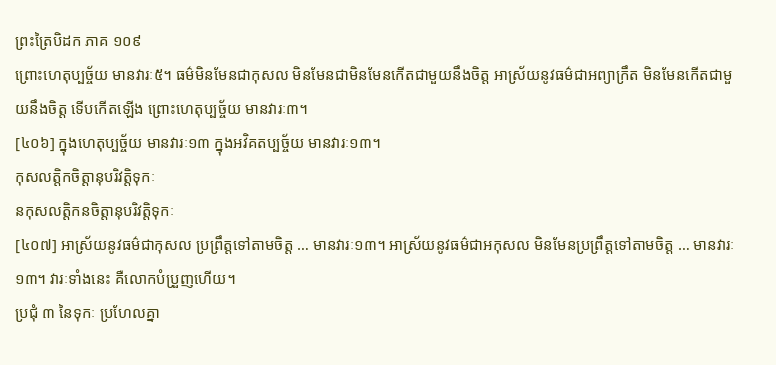ព្រះត្រៃបិដក ភាគ ១០៩
ព្រោះហេតុប្បច្ច័យ មានវារៈ៥។ ធម៌មិនមែនជាកុសល មិនមែនជាមិនមែនកើតជាមួយនឹងចិត្ត អាស្រ័យនូវធម៌ជាអព្យាក្រឹត មិនមែនកើតជាមួយនឹងចិត្ត ទើបកើតឡើង ព្រោះហេតុប្បច្ច័យ មានវារៈ៣។
[៤០៦] ក្នុងហេតុប្បច្ច័យ មានវារៈ១៣ ក្នុងអវិគតប្បច្ច័យ មានវារៈ១៣។
កុសលត្តិកចិត្តានុបរិវត្តិទុកៈ
នកុសលត្តិកនចិត្តានុបរិវត្តិទុកៈ
[៤០៧] អាស្រ័យនូវធម៌ជាកុសល ប្រព្រឹត្តទៅតាមចិត្ត … មានវារៈ១៣។ អាស្រ័យនូវធម៌ជាអកុសល មិនមែនប្រព្រឹត្តទៅតាមចិត្ត … មានវារៈ១៣។ វារៈទាំងនេះ គឺលោកបំប្រួញហើយ។
ប្រជុំ ៣ នៃទុកៈ ប្រហែលគ្នា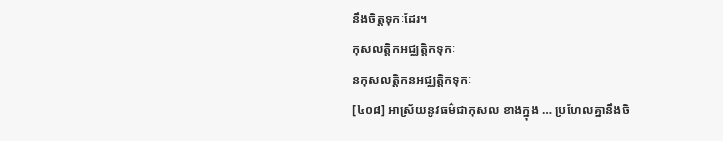នឹងចិត្តទុកៈដែរ។
កុសលត្តិកអជ្ឈត្តិកទុកៈ
នកុសលត្តិកនអជ្ឈត្តិកទុកៈ
[៤០៨] អាស្រ័យនូវធម៌ជាកុសល ខាងក្នុង … ប្រហែលគ្នានឹងចិ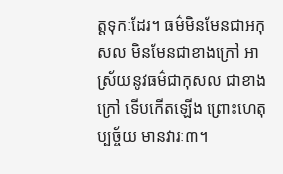ត្តទុកៈដែរ។ ធម៌មិនមែនជាអកុសល មិនមែនជាខាងក្រៅ អាស្រ័យនូវធម៌ជាកុសល ជាខាងក្រៅ ទើបកើតឡើង ព្រោះហេតុប្បច្ច័យ មានវារៈ៣។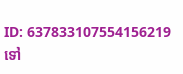ID: 637833107554156219
ទៅ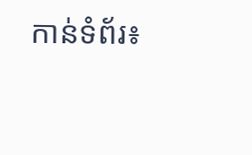កាន់ទំព័រ៖